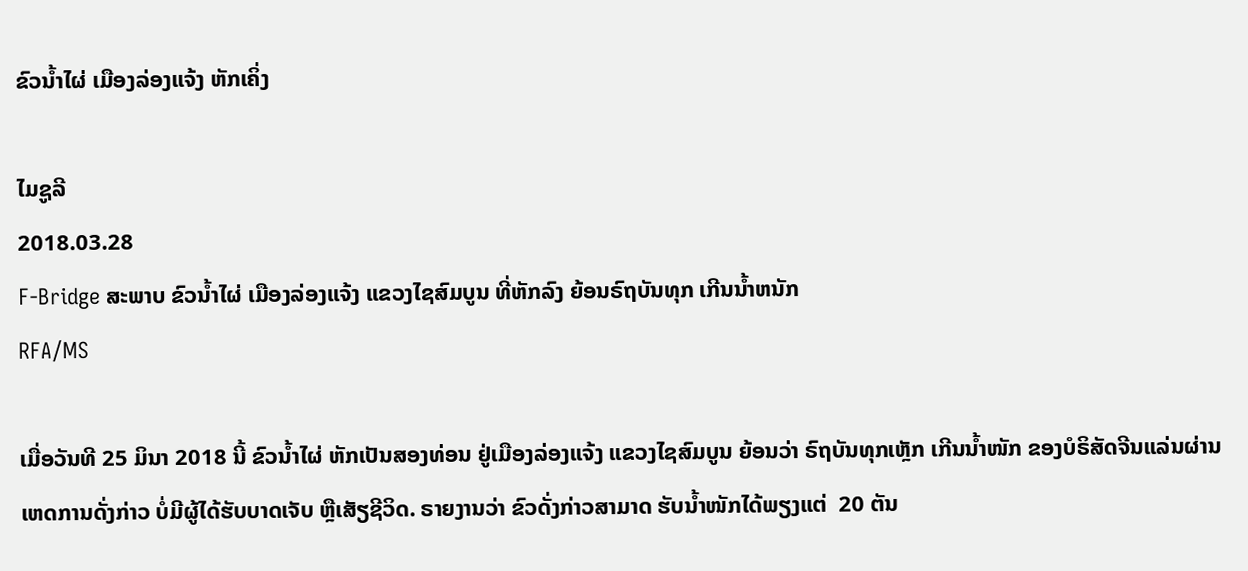ຂົວນໍ້າໄຜ່ ເມືອງລ່ອງແຈ້ງ ຫັກເຄິ່ງ

ໄມຊູລີ
2018.03.28
F-Bridge ສະພາບ ຂົວນໍ້າໄຜ່ ເມືອງລ່ອງແຈ້ງ ແຂວງໄຊສົມບູນ ທີ່ຫັກລົງ ຍ້ອນຣົຖບັນທຸກ ເກີນນໍ້າຫນັກ
RFA/MS

ເມື່ອວັນທີ 25 ມິນາ 2018 ນີ້ ຂົວນໍ້າໄຜ່ ຫັກເປັນສອງທ່ອນ ຢູ່ເມືອງລ່ອງແຈ້ງ ແຂວງໄຊສົມບູນ ຍ້ອນວ່າ ຣົຖບັນທຸກເຫຼັກ ເກີນນໍ້າໜັກ ຂອງບໍຣິສັດຈີນແລ່ນຜ່ານ ເຫດການດັ່ງກ່າວ ບໍ່ມີຜູ້ໄດ້ຮັບບາດເຈັບ ຫຼືເສັຽຊີວິດ. ຣາຍງານວ່າ ຂົວດັ່ງກ່າວສາມາດ ຮັບນໍ້າໜັກໄດ້ພຽງແຕ່  20 ຕັນ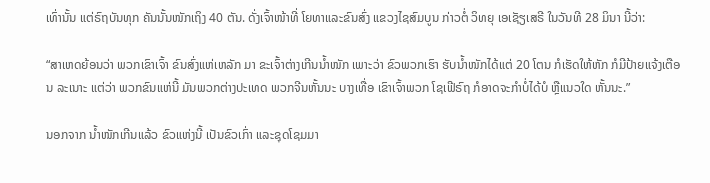ເທົ່ານັ້ນ ແຕ່ຣົຖບັນທຸກ ຄັນນັ້ນໜັກເຖິງ 40 ຕັນ. ດັ່ງເຈົ້າໜ້າທີ່ ໂຍທາແລະຂົນສົ່ງ ແຂວງໄຊສົມບູນ ກ່າວຕໍ່ ວິທຍຸ ເອເຊັຽເສຣີ ໃນວັນທີ 28 ມິນາ ນີ້ວ່າ:

“ສາເຫດຍ້ອນວ່າ ພວກເຂົາເຈົ້າ ຂົນສົ່ງແຫ່ເຫລັກ ມາ ຂະເຈົ້າຕ່າງເກີນນໍ້າໜັກ ເພາະວ່າ ຂົວພວກເຮົາ ຮັບນໍ້າໜັກໄດ້ແຕ່ 20 ໂຕນ ກໍເຮັດໃຫ້ຫັກ ກໍມີປ້າຍແຈ້ງເຕືອນ ລະເນາະ ແຕ່ວ່າ ພວກຂົນແຫ່ນີ້ ມັນພວກຕ່າງປະເທດ ພວກຈີນຫັ້ນນະ ບາງເທື່ອ ເຂົາເຈົ້າພວກ ໂຊເຟີຣົຖ ກໍອາດຈະກໍາບໍ່ໄດ້ບໍ ຫຼືແນວໃດ ຫັ້ນນະ.”

ນອກຈາກ ນໍ້າໜັກເກີນແລ້ວ ຂົວແຫ່ງນີ້ ເປັນຂົວເກົ່າ ແລະຊຸດໂຊມມາ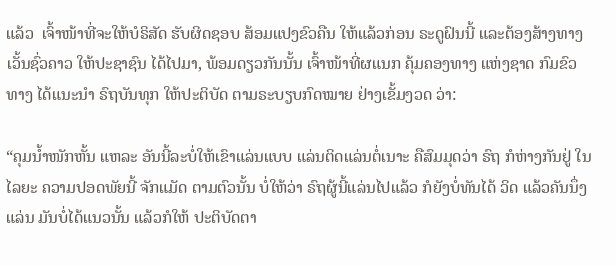ແລ້ວ  ເຈົ້າໜ້າທີ່ຈະໃຫ້ບໍຣິສັດ ຮັບຜິດຊອບ ສ້ອມແປງຂົວຄືນ ໃຫ້ແລ້ວກ່ອນ ຣະດູຝົນນີ້ ແລະຕ້ອງສ້າງທາງເວັ້ນຊົ່ວຄາວ ໃຫ້ປະຊາຊົນ ໄດ້ໄປມາ, ພ້ອມດຽວກັນນັ້ນ ເຈົ້າໜ້າທີ່ຜແນກ ຄຸ້ມຄອງທາງ ແຫ່ງຊາດ ກົມຂົວທາງ ໄດ້ແນະນໍາ ຣົຖບັນທຸກ ໃຫ້ປະຕິບັດ ຕາມຣະບຽບກົດໝາຍ ຢ່າງເຂັ້ມງວດ ວ່າ:

“ຄຸມນໍ້າໜັກຫັ້ນ ແຫລະ ອັນນີ້ລະບໍ່ໃຫ້ເຂົາແລ່ນແບບ ແລ່ນຕິດແລ່ນຕໍ່ເນາະ ຄືສົມມຸດວ່າ ຣົຖ ກໍຫ່າງກັນຢູ່ ໃນໄລຍະ ຄວາມປອດພັຍນີ້ ຈັກແມັດ ຕາມຕົວນັ້ນ ບໍ່ໃຫ້ວ່າ ຣົຖຜູ້ນີ້ແລ່ນໄປແລ້ວ ກໍຍັງບໍ່ທັນໄດ້ ວິດ ແລ້ວຄັນນຶ່ງແລ່ນ ມັນບໍ່ໄດ້ແນວນັ້ນ ແລ້ວກໍໃຫ້ ປະຕິບັດຕາ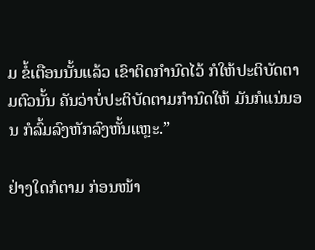ມ ຂໍ້ເຕືອນນັ້ນແລ້ວ ເຂົາຕິດກໍານົດໄວ້ ກໍໃຫ້ປະຕິບັດຕາມຕົວນັ້ນ ຄັນວ່າບໍ່ປະຕິບັດຕາມກໍານົດໃຫ້ ມັນກໍແນ່ນອນ ກໍລົ້ມລົງຫັກລົງຫັ້ນແຫຼະ.”

ຢ່າງໃດກໍຕາມ ກ່ອນໜ້າ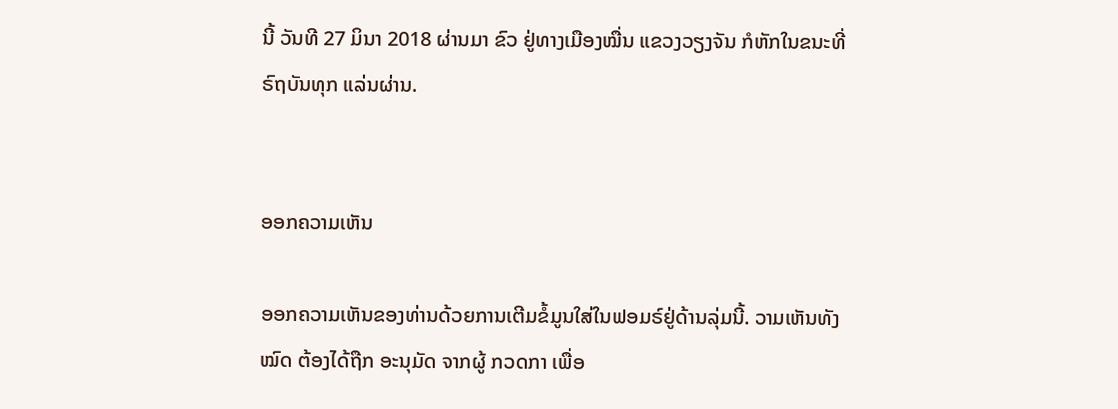ນີ້ ວັນທີ 27 ມິນາ 2018 ຜ່ານມາ ຂົວ ຢູ່ທາງເມືອງໝື່ນ ແຂວງວຽງຈັນ ກໍຫັກໃນຂນະທີ່ຣົຖບັນທຸກ ແລ່ນຜ່ານ.


ອອກຄວາມເຫັນ

ອອກຄວາມເຫັນຂອງທ່ານດ້ວຍການເຕີມຂໍ້ມູນໃສ່ໃນຟອມຣ໌ຢູ່ດ້ານລຸ່ມນີ້. ວາມເຫັນທັງໝົດ ຕ້ອງໄດ້ຖືກ ອະນຸມັດ ຈາກຜູ້ ກວດກາ ເພື່ອ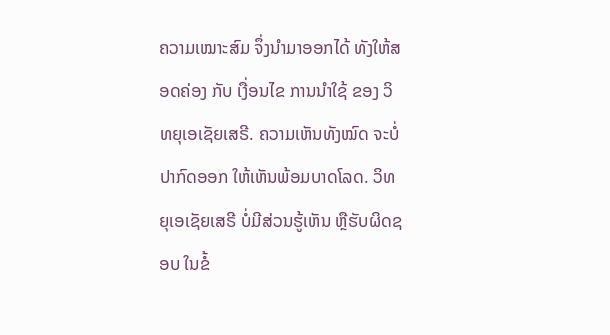ຄວາມເໝາະສົມ ຈຶ່ງນໍາມາອອກໄດ້ ທັງໃຫ້ສອດຄ່ອງ ກັບ ເງື່ອນໄຂ ການນຳໃຊ້ ຂອງ ວິທຍຸເອເຊັຍເສຣີ. ຄວາມເຫັນທັງໝົດ ຈະບໍ່ປາກົດອອກ ໃຫ້ເຫັນພ້ອມບາດໂລດ. ວິທຍຸເອເຊັຍເສຣີ ບໍ່ມີສ່ວນຮູ້ເຫັນ ຫຼືຮັບຜິດຊອບ ໃນຂໍ້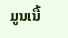ມູນເນື້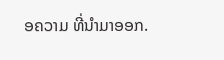ອຄວາມ ທີ່ນໍາມາອອກ.